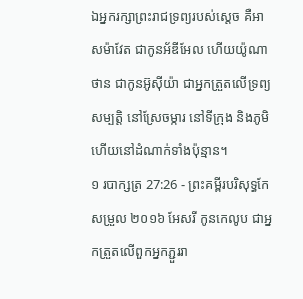ឯអ្នករក្សាព្រះរាជទ្រព្យរបស់ស្តេច គឺអាសម៉ាវែត ជាកូនអ័ឌីអែល ហើយយ៉ូណាថាន ជាកូនអ៊ូស៊ីយ៉ា ជាអ្នកត្រួតលើទ្រព្យសម្បត្តិ នៅស្រែចម្ការ នៅទីក្រុង និងភូមិ ហើយនៅដំណាក់ទាំងប៉ុន្មាន។
១ របាក្សត្រ 27:26 - ព្រះគម្ពីរបរិសុទ្ធកែសម្រួល ២០១៦ អែសរី កូនកេលូប ជាអ្នកត្រួតលើពួកអ្នកភ្ជួររា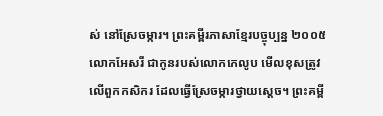ស់ នៅស្រែចម្ការ។ ព្រះគម្ពីរភាសាខ្មែរបច្ចុប្បន្ន ២០០៥ លោកអែសរី ជាកូនរបស់លោកកេលូប មើលខុសត្រូវលើពួកកសិករ ដែលធ្វើស្រែចម្ការថ្វាយស្ដេច។ ព្រះគម្ពី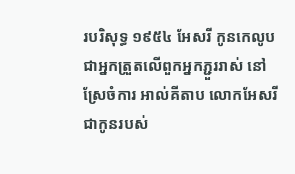របរិសុទ្ធ ១៩៥៤ អែសរី កូនកេលូបជាអ្នកត្រួតលើពួកអ្នកភ្ជួររាស់ នៅស្រែចំការ អាល់គីតាប លោកអែសរីជាកូនរបស់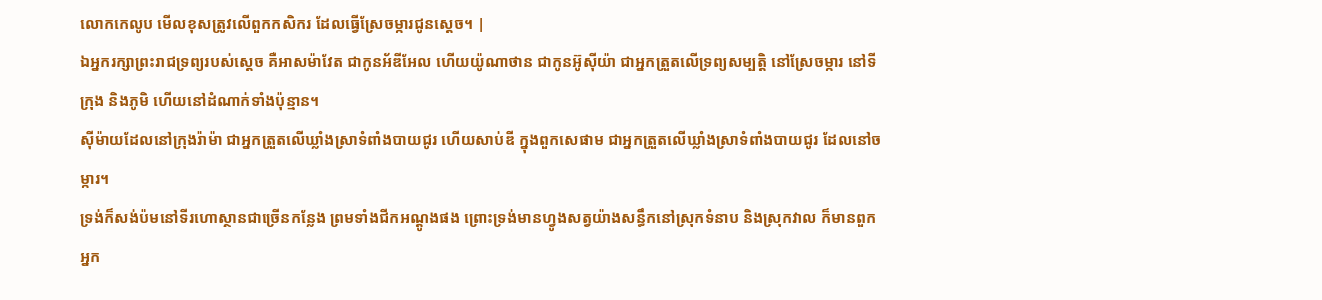លោកកេលូប មើលខុសត្រូវលើពួកកសិករ ដែលធ្វើស្រែចម្ការជូនស្តេច។ |
ឯអ្នករក្សាព្រះរាជទ្រព្យរបស់ស្តេច គឺអាសម៉ាវែត ជាកូនអ័ឌីអែល ហើយយ៉ូណាថាន ជាកូនអ៊ូស៊ីយ៉ា ជាអ្នកត្រួតលើទ្រព្យសម្បត្តិ នៅស្រែចម្ការ នៅទីក្រុង និងភូមិ ហើយនៅដំណាក់ទាំងប៉ុន្មាន។
ស៊ីម៉ាយដែលនៅក្រុងរ៉ាម៉ា ជាអ្នកត្រួតលើឃ្លាំងស្រាទំពាំងបាយជូរ ហើយសាប់ឌី ក្នុងពួកសេផាម ជាអ្នកត្រួតលើឃ្លាំងស្រាទំពាំងបាយជូរ ដែលនៅចម្ការ។
ទ្រង់ក៏សង់ប៉មនៅទីរហោស្ថានជាច្រើនកន្លែង ព្រមទាំងជីកអណ្តូងផង ព្រោះទ្រង់មានហ្វូងសត្វយ៉ាងសន្ធឹកនៅស្រុកទំនាប និងស្រុកវាល ក៏មានពួកអ្នក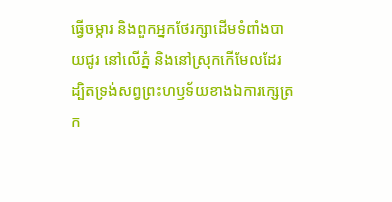ធ្វើចម្ការ និងពួកអ្នកថែរក្សាដើមទំពាំងបាយជូរ នៅលើភ្នំ និងនៅស្រុកកើមែលដែរ ដ្បិតទ្រង់សព្វព្រះហឫទ័យខាងឯការក្សេត្រក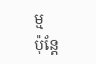ម្ម
ប៉ុន្តែ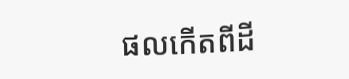ផលកើតពីដី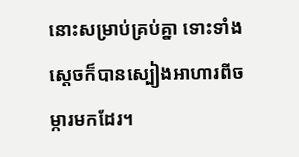នោះសម្រាប់គ្រប់គ្នា ទោះទាំងស្តេចក៏បានស្បៀងអាហារពីចម្ការមកដែរ។